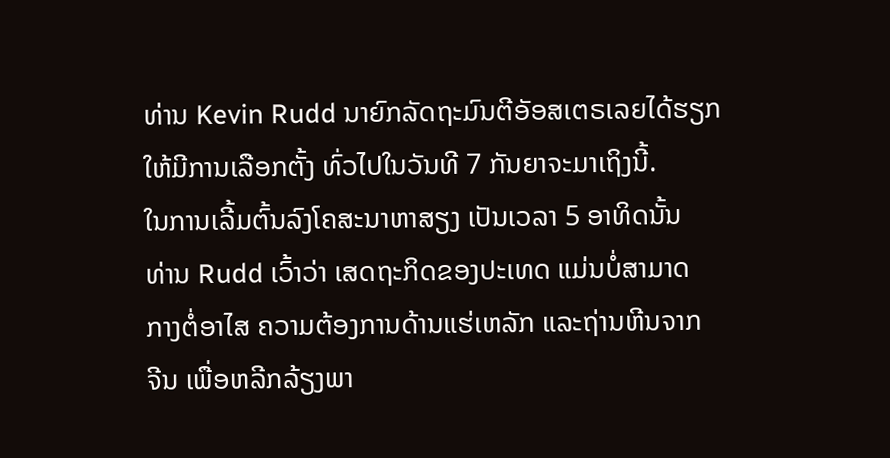ທ່ານ Kevin Rudd ນາຍົກລັດຖະມົນຕີອັອສເຕຣເລຍໄດ້ຮຽກ
ໃຫ້ມີການເລືອກຕັ້ງ ທົ່ວໄປໃນວັນທີ 7 ກັນຍາຈະມາເຖິງນີ້.
ໃນການເລີ້ມຕົ້ນລົງໂຄສະນາຫາສຽງ ເປັນເວລາ 5 ອາທິດນັ້ນ
ທ່ານ Rudd ເວົ້າວ່າ ເສດຖະກິດຂອງປະເທດ ແມ່ນບໍ່ສາມາດ
ກາງຕໍ່ອາໄສ ຄວາມຕ້ອງການດ້ານແຮ່ເຫລັກ ແລະຖ່ານຫີນຈາກ
ຈີນ ເພື່ອຫລີກລ້ຽງພາ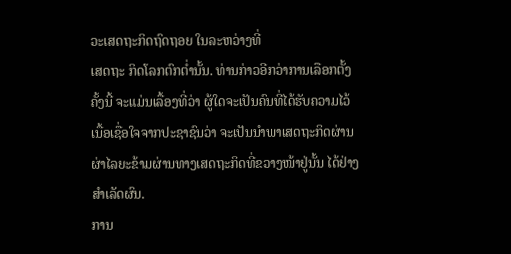ວະເສດຖະກິດຖົດຖອຍ ໃນລະຫວ່າງທີ່
ເສດຖະ ກິດໂລກຕົກຕໍ່ານັ້ນ. ທ່ານກ່າວອີກວ່າການເລືອກຕັ້ງ
ຄັ້ງນີ້ ຈະແມ່ນເລື້ອງທີ່ວ່າ ຜູ້ໃດຈະເປັນຄົນທີ່ໄດ້ຮັບຄວາມໄວ້
ເນື້ອເຊື່ອໃຈຈາກປະຊາຊົນວ່າ ຈະເປັນນຳພາເສດຖະກິດຜ່ານ
ຜ່າໄລຍະຂ້າມຜ່ານທາງເສດຖະກິດທີ່ຂວາງໜ້າຢູ່ນັ້ນ ໄດ້ຢ່າງ
ສໍາເລັດຜົນ.
ການ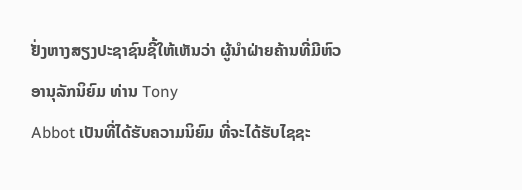ຢັ່ງຫາງສຽງປະຊາຊົນຊີ້ໃຫ້ເຫັນວ່າ ຜູ້ນໍາຝ່າຍຄ້ານທີ່ມີຫົວອານຸລັກນິຍົມ ທ່ານ Tony
Abbot ເປັນທີ່ໄດ້ຮັບຄວາມນິຍົມ ທີ່ຈະໄດ້ຮັບໄຊຊະ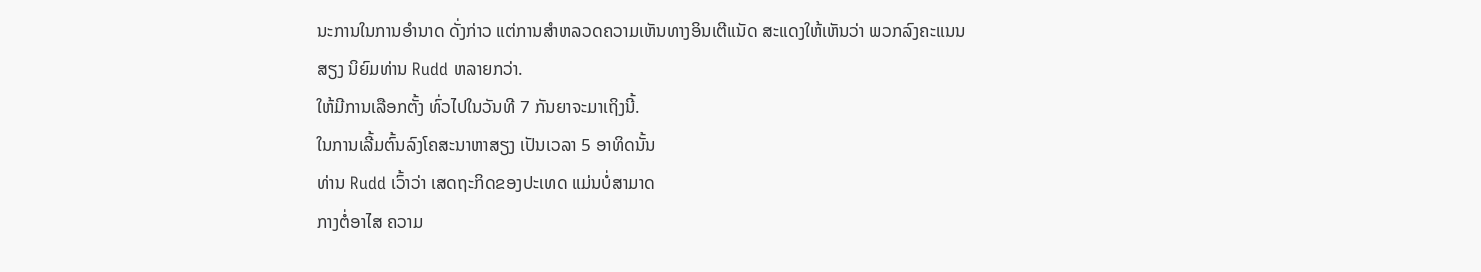ນະການໃນການອໍານາດ ດັ່ງກ່າວ ແຕ່ການສໍາຫລວດຄວາມເຫັນທາງອິນເຕີແນັດ ສະແດງໃຫ້ເຫັນວ່າ ພວກລົງຄະແນນ
ສຽງ ນິຍົມທ່ານ Rudd ຫລາຍກວ່າ.
ໃຫ້ມີການເລືອກຕັ້ງ ທົ່ວໄປໃນວັນທີ 7 ກັນຍາຈະມາເຖິງນີ້.
ໃນການເລີ້ມຕົ້ນລົງໂຄສະນາຫາສຽງ ເປັນເວລາ 5 ອາທິດນັ້ນ
ທ່ານ Rudd ເວົ້າວ່າ ເສດຖະກິດຂອງປະເທດ ແມ່ນບໍ່ສາມາດ
ກາງຕໍ່ອາໄສ ຄວາມ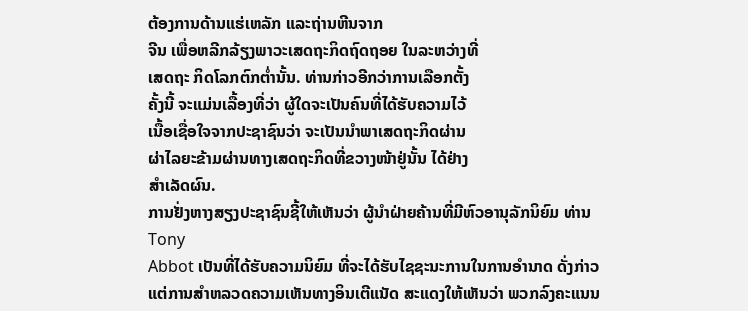ຕ້ອງການດ້ານແຮ່ເຫລັກ ແລະຖ່ານຫີນຈາກ
ຈີນ ເພື່ອຫລີກລ້ຽງພາວະເສດຖະກິດຖົດຖອຍ ໃນລະຫວ່າງທີ່
ເສດຖະ ກິດໂລກຕົກຕໍ່ານັ້ນ. ທ່ານກ່າວອີກວ່າການເລືອກຕັ້ງ
ຄັ້ງນີ້ ຈະແມ່ນເລື້ອງທີ່ວ່າ ຜູ້ໃດຈະເປັນຄົນທີ່ໄດ້ຮັບຄວາມໄວ້
ເນື້ອເຊື່ອໃຈຈາກປະຊາຊົນວ່າ ຈະເປັນນຳພາເສດຖະກິດຜ່ານ
ຜ່າໄລຍະຂ້າມຜ່ານທາງເສດຖະກິດທີ່ຂວາງໜ້າຢູ່ນັ້ນ ໄດ້ຢ່າງ
ສໍາເລັດຜົນ.
ການຢັ່ງຫາງສຽງປະຊາຊົນຊີ້ໃຫ້ເຫັນວ່າ ຜູ້ນໍາຝ່າຍຄ້ານທີ່ມີຫົວອານຸລັກນິຍົມ ທ່ານ Tony
Abbot ເປັນທີ່ໄດ້ຮັບຄວາມນິຍົມ ທີ່ຈະໄດ້ຮັບໄຊຊະນະການໃນການອໍານາດ ດັ່ງກ່າວ ແຕ່ການສໍາຫລວດຄວາມເຫັນທາງອິນເຕີແນັດ ສະແດງໃຫ້ເຫັນວ່າ ພວກລົງຄະແນນ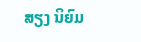ສຽງ ນິຍົມ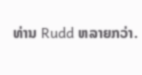ທ່ານ Rudd ຫລາຍກວ່າ.